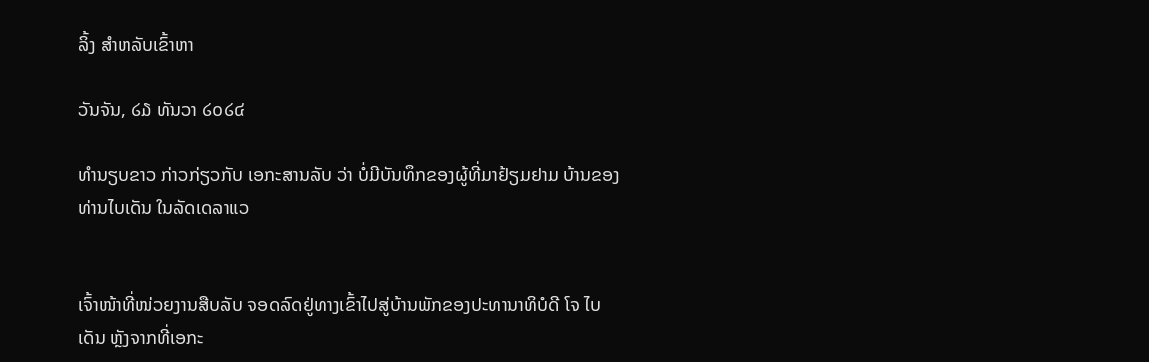ລິ້ງ ສຳຫລັບເຂົ້າຫາ

ວັນຈັນ, ໒໓ ທັນວາ ໒໐໒໔

ທຳນຽບຂາວ ກ່າວກ່ຽວກັບ ເອກະສານລັບ ວ່າ ບໍ່ມີບັນທຶກຂອງຜູ້ທີ່ມາຢ້ຽມຢາມ ບ້ານຂອງທ່ານໄບເດັນ ໃນລັດເດລາແວ


ເຈົ້າໜ້າທີ່ໜ່ວຍງານສືບລັບ ຈອດລົດຢູ່ທາງເຂົ້າໄປສູ່ບ້ານພັກຂອງປະທານາທິບໍດີ ໂຈ ໄບເດັນ ຫຼັງຈາກທີ່ເອກະ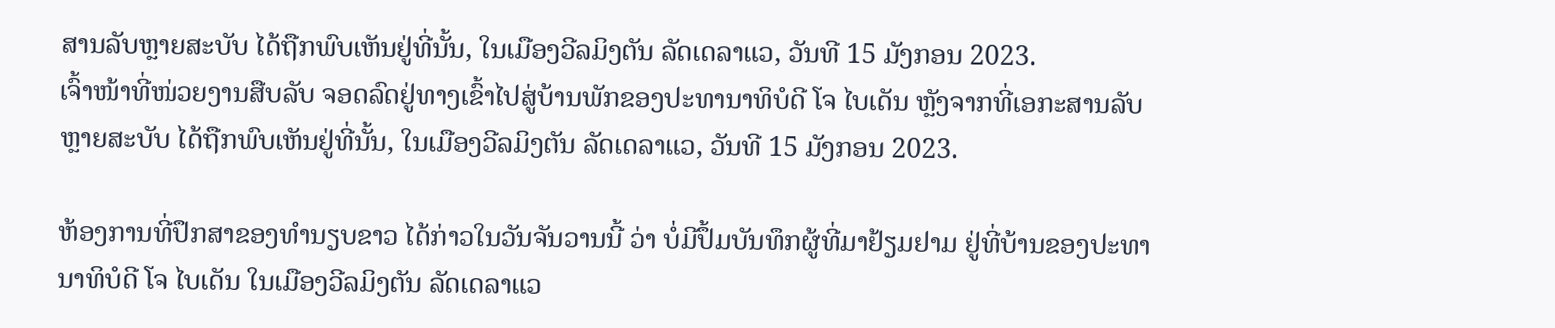ສານລັບຫຼາຍສະບັບ ໄດ້ຖືກພົບເຫັນຢູ່ທີ່ນັ້ນ, ໃນເມືອງວີລມິງຕັນ ລັດເດລາແວ, ວັນທີ 15 ມັງກອນ 2023.
ເຈົ້າໜ້າທີ່ໜ່ວຍງານສືບລັບ ຈອດລົດຢູ່ທາງເຂົ້າໄປສູ່ບ້ານພັກຂອງປະທານາທິບໍດີ ໂຈ ໄບເດັນ ຫຼັງຈາກທີ່ເອກະສານລັບຫຼາຍສະບັບ ໄດ້ຖືກພົບເຫັນຢູ່ທີ່ນັ້ນ, ໃນເມືອງວີລມິງຕັນ ລັດເດລາແວ, ວັນທີ 15 ມັງກອນ 2023.

ຫ້ອງການທີ່ປຶກສາຂອງທຳນຽບຂາວ ໄດ້ກ່າວໃນວັນຈັນວານນີ້ ວ່າ ບໍ່ມີປຶ້ມບັນທຶກຜູ້ທີ່ມາຢ້ຽມຢາມ ຢູ່ທີ່ບ້ານຂອງປະທານາທິບໍດີ ໂຈ ໄບເດັນ ໃນເມືອງວີລມິງຕັນ ລັດເດລາແວ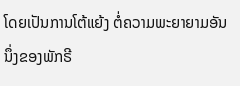ໂດຍເປັນການໂຕ້ແຍ້ງ ຕໍ່ຄວາມພະຍາຍາມອັນນຶ່ງຂອງພັກຣີ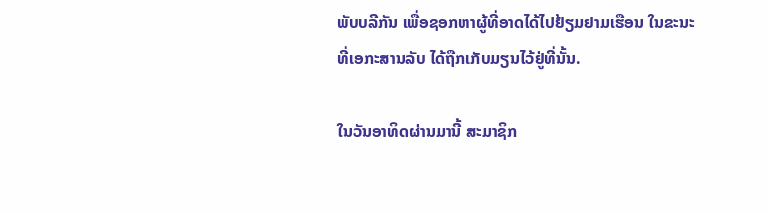ພັບບລີກັນ ເພື່ອຊອກຫາຜູ້ທີ່ອາດໄດ້ໄປຢ້ຽມຢາມເຮືອນ ໃນຂະນະທີ່ເອກະສານລັບ ໄດ້ຖືກເກັບມຽນໄວ້ຢູ່ທີ່ນັ້ນ.

ໃນວັນອາທິດຜ່ານມານີ້ ສະມາຊິກ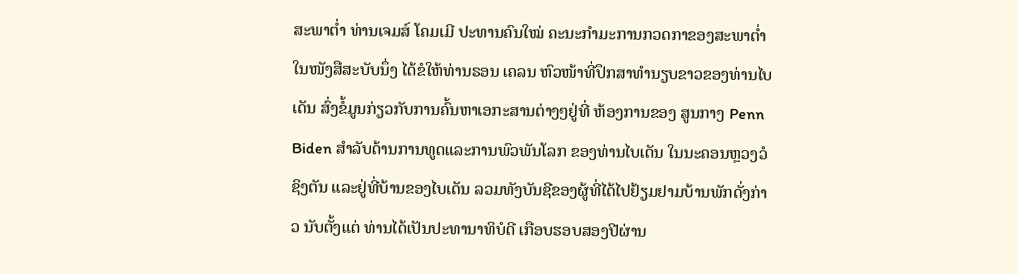ສະພາຕ່ຳ ທ່ານເຈມສ໌ ໂຄມເມີ ປະທານຄົນໃໝ່ ຄະນະກຳມະການກວດກາຂອງສະພາຕ່ຳ ໃນໜັງສືສະບັບນຶ່ງ ໄດ້ຂໍໃຫ້ທ່ານຣອນ ເຄລນ ຫົວໜ້າທີ່ປຶກສາທຳນຽບຂາວຂອງທ່ານໄບເດັນ ສົ່ງຂໍ້ມູນກ່ຽວກັບການຄົ້ນຫາເອກະສານຕ່າງໆຢູ່ທີ່ ຫ້ອງການຂອງ ສູນກາງ Penn Biden ສຳລັບດ້ານການທູດແລະການພົວພັນໂລກ ຂອງທ່ານໄບເດັນ ໃນນະຄອນຫຼວງວໍຊິງຕັນ ແລະຢູ່ທີ່ບ້ານຂອງໄບເດັນ ລວມທັງບັນຊີຂອງຜູ້ທີ່ໄດ້ໄປຢ້ຽມຢາມບ້ານພັກດັ່ງກ່າວ ນັບຕັ້ງແຕ່ ທ່ານໄດ້ເປັນປະທານາທິບໍດີ ເກືອບຮອບສອງປີຜ່ານ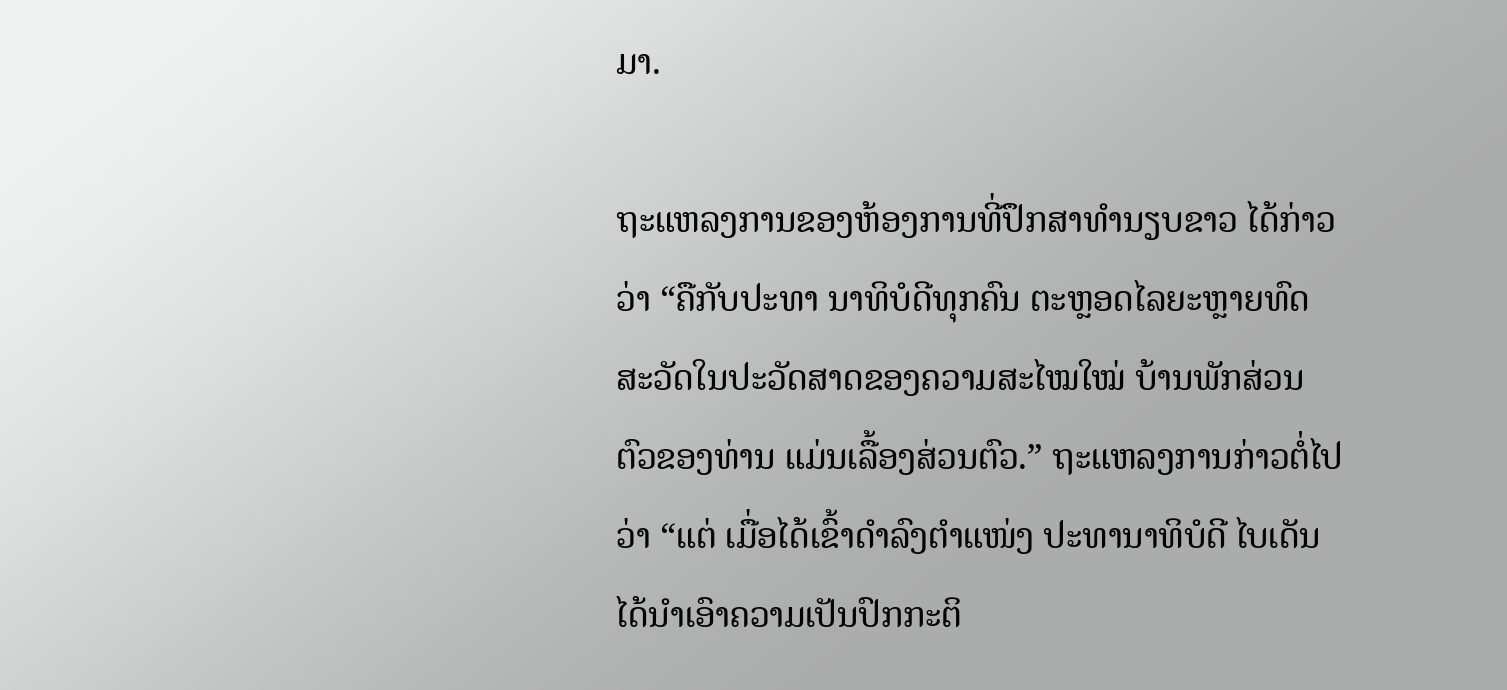ມາ.

ຖະແຫລງການຂອງຫ້ອງການທີ່ປຶກສາທຳນຽບຂາວ ໄດ້ກ່າວວ່າ “ຄືກັບປະທາ ນາທິບໍດີທຸກຄົນ ຕະຫຼອດໄລຍະຫຼາຍທົດສະວັດໃນປະວັດສາດຂອງຄວາມສະໄໝໃໝ່ ບ້ານພັກສ່ວນຕົວຂອງທ່ານ ແມ່ນເລື້ອງສ່ວນຕົວ.” ຖະແຫລງການກ່າວຕໍ່ໄປວ່າ “ແຕ່ ເມື່ອໄດ້ເຂົ້າດຳລົງຕຳແໜ່ງ ປະທານາທິບໍດີ ໄບເດັນ ໄດ້ນຳເອົາຄວາມເປັນປົກກະຕິ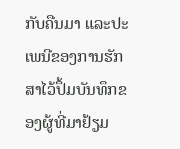ກັບຄືນມາ ແລະປະເພນີຂອງການຮັກສາໄວ້ປຶ້ມບັນທຶກຂອງຜູ້ທີ່ມາຢ້ຽມ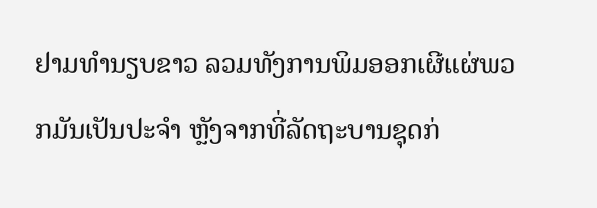ຢາມທຳນຽບຂາວ ລວມທັງການພິມອອກເຜີແຜ່ພວກມັນເປັນປະຈຳ ຫຼັງຈາກທີ່ລັດຖະບານຊຸດກ່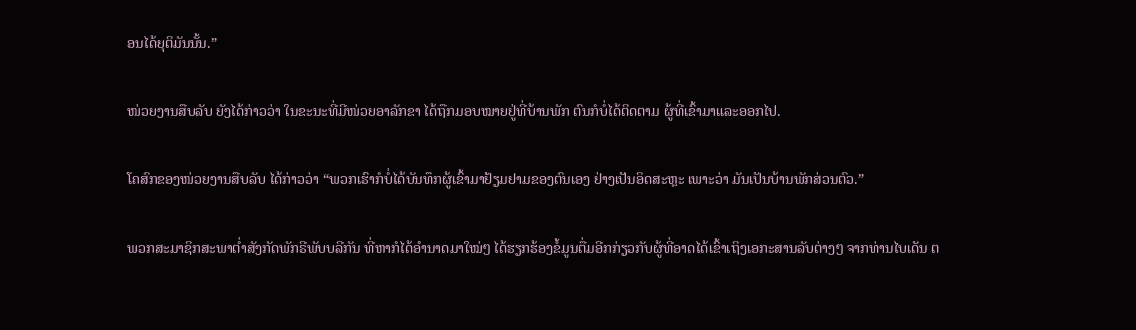ອນໄດ້ຍຸຕິມັນນັ້ນ.”

ໜ່ວຍງານສືບລັບ ຍັງໄດ້ກ່າວວ່າ ໃນຂະນະທີ່ມີໜ່ວຍອາລັກຂາ ໄດ້ຖືກມອບໝາຍຢູ່ທີ່ບ້ານພັກ ຕົນກໍບໍ່ໄດ້ຕິດຕາມ ຜູ້ທີ່ເຂົ້າມາແລະອອກໄປ.

ໂຄສົກຂອງໜ່ວຍງານສືບລັບ ໄດ້ກ່າວວ່າ “ພວກເຮົາກໍບໍ່ໄດ້ບັນທຶກຜູ້ເຂົ້າມາຢ້ຽມຢາມຂອງຕົນເອງ ຢ່າງເປັນອິດສະຫຼະ ເພາະວ່າ ມັນເປັນບ້ານພັກສ່ວນຕົວ.”

ພວກສະມາຊິກສະພາຕ່ຳສັງກັດພັກຣີພັບບລີກັນ ທີ່ຫາກໍໄດ້ອຳນາດມາໃໝ່ໆ ໄດ້ຮຽກຮ້ອງຂໍ້ມູນຕື່ມອີກກ່ຽວກັບຜູ້ທີ່ອາດໄດ້ເຂົ້າເຖິງເອກະສານລັບຕ່າງໆ ຈາກທ່ານໄບເດັນ ຕ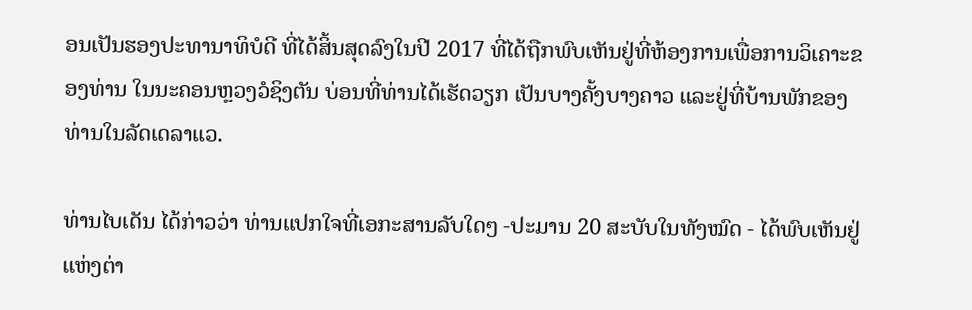ອນເປັນຮອງປະທານາທິບໍດີ ທີ່ໄດ້ສິ້ນສຸດລົງໃນປີ 2017 ທີ່ໄດ້ຖືກພົບເຫັນຢູ່ທີ່ຫ້ອງການເພື່ອການວິເຄາະຂອງທ່ານ ໃນນະຄອນຫຼວງວໍຊິງຕັນ ບ່ອນທີ່ທ່ານໄດ້ເຮັດວຽກ ເປັນບາງຄັ້ງບາງຄາວ ແລະຢູ່ທີ່ບ້ານພັກຂອງທ່ານໃນລັດເດລາແວ.

ທ່ານໄບເດັນ ໄດ້ກ່າວວ່າ ທ່ານແປກໃຈທີ່ເອກະສານລັບໃດໆ -ປະມານ 20 ສະບັບໃນທັງໝົດ - ໄດ້ພົບເຫັນຢູ່ແຫ່ງຕ່າ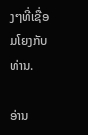ງໆທີ່ເຊື່ອມໂຍງກັບທ່ານ.

ອ່ານ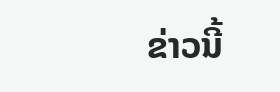ຂ່າວນີ້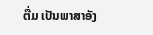ຕື່ມ ເປັນພາສາອັງ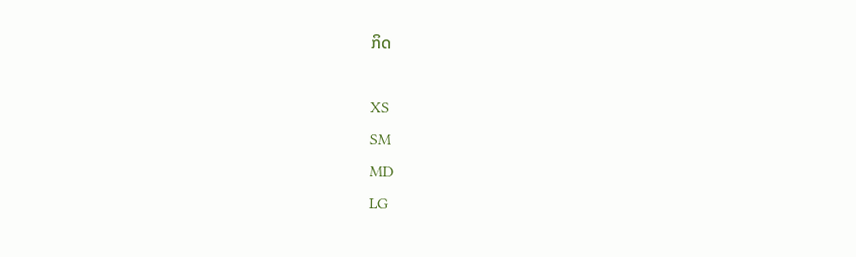ກິດ

XS
SM
MD
LG